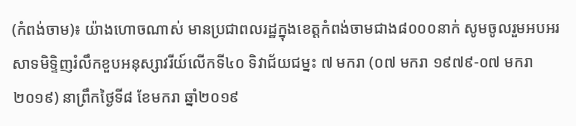(កំពង់ចាម)៖ យ៉ាងហោចណាស់ មានប្រជាពលរដ្ឋក្នុងខេត្តកំពង់ចាមជាង៨០០០នាក់ សូមចូលរួមអបអរសាទមិទ្ទិញរំលឹកខួបអនុស្សាវរីយ៍លើកទី៤០ ទិវាជ័យជម្នះ ៧ មករា (០៧ មករា ១៩៧៩-០៧ មករា ២០១៩) នាព្រឹកថ្ងៃទី៨ ខែមករា ឆ្នាំ២០១៩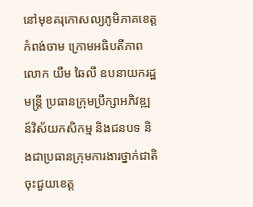នៅមុខគរុកោសល្យភូមិភាគខេត្តកំពង់ចាម ក្រោមអធិបតីភាព លោក យឹម ឆៃលី ឧបនាយករដ្ឋមន្ត្រី ប្រធានក្រុមប្រឹក្សាអភិវឌ្ឍន៍វិស័យកសិកម្ម និងជនបទ និងជាប្រធានក្រុមការងារថ្នាក់ជាតិចុះជួយខេត្ត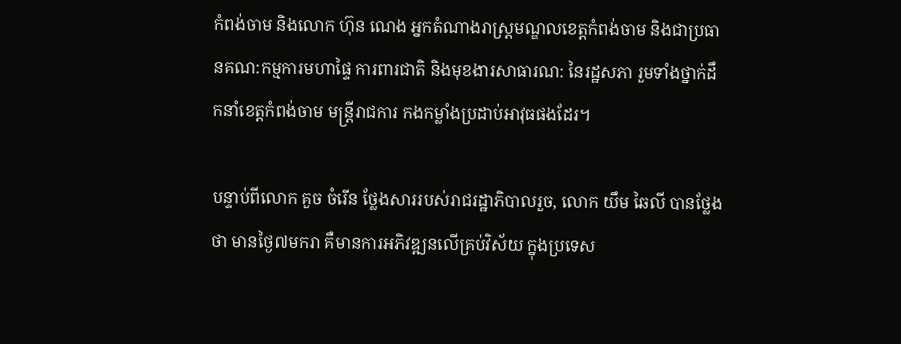កំពង់ចាម និងលោក ហ៊ុន ណេង អ្នកតំណាងរាស្ត្រមណ្ឌលខេត្តកំពង់ចាម និងជាប្រធានគណ:កម្មការមហាផ្ទៃ ការពារជាតិ និងមុខងារសាធារណ: នៃរដ្ឋសភា រួមទាំងថ្នាក់ដឹកនាំខេត្តកំពង់ចាម មន្ត្រីរាជការ កងកម្លាំងប្រដាប់អាវុធផងដែរ។

បន្ទាប់ពីលោក គួច ចំរើន ថ្លែងសាររបស់រាជរដ្ឋាភិបាលរួច, លោក យឹម ឆៃលី បានថ្លែងថា មានថ្ងៃ៧មករា គឺមានការអភិវឌ្ឍនលើគ្រប់វិស័យ ក្នុងប្រទេស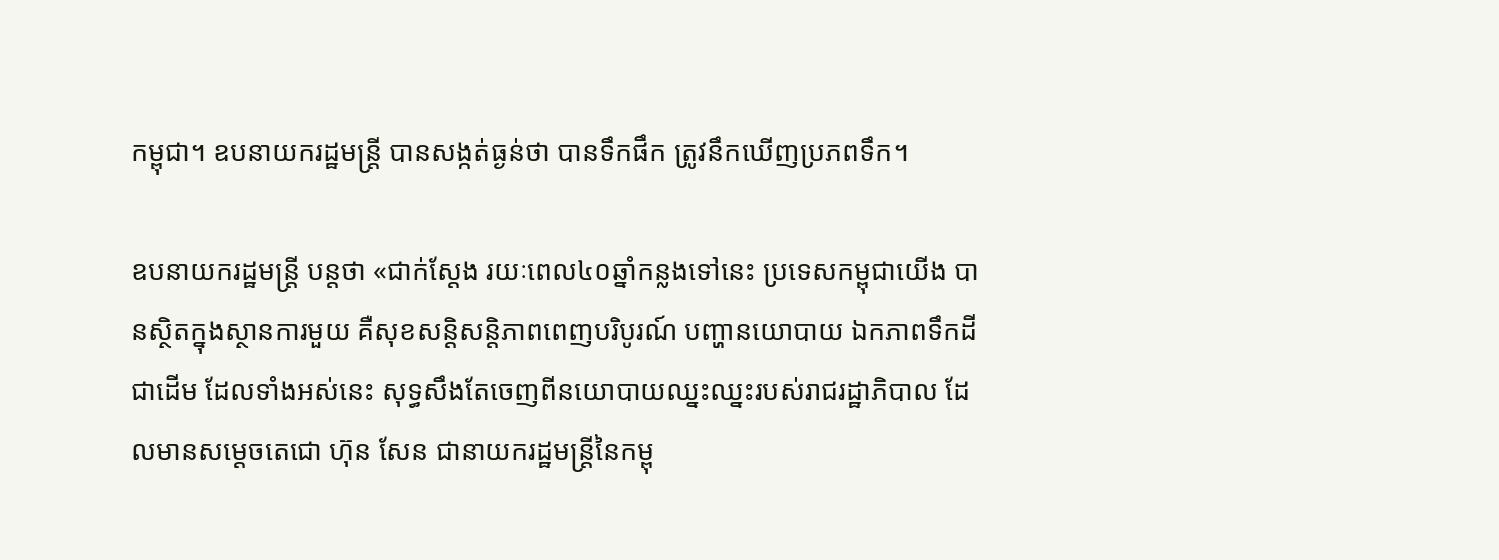កម្ពុជា។ ឧបនាយករដ្ឋមន្ត្រី បានសង្កត់ធ្ងន់ថា បានទឹកផឹក ត្រូវនឹកឃើញប្រភពទឹក។

ឧបនាយករដ្ឋមន្ត្រី បន្តថា «ជាក់ស្តែង រយៈពេល៤០ឆ្នាំកន្លងទៅនេះ ប្រទេសកម្ពុជាយើង បានស្ថិតក្នុងស្ថានការមួយ គឺសុខសន្តិសន្តិភាពពេញបរិបូរណ៍ បញ្ហានយោបាយ ឯកភាពទឹកដី ជាដើម ដែលទាំងអស់នេះ សុទ្ធសឹងតែចេញពីនយោបាយឈ្នះឈ្នះរបស់រាជរដ្ឋាភិបាល ដែលមានសម្តេចតេជោ ហ៊ុន សែន ជានាយករដ្ឋមន្ត្រីនៃកម្ពុ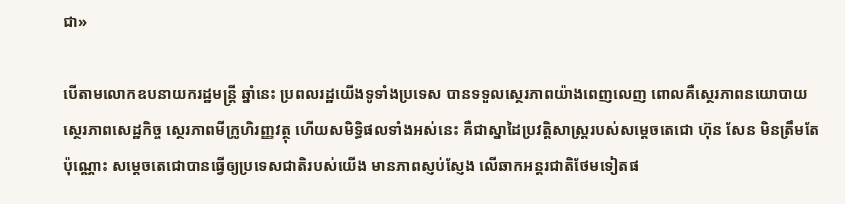ជា»

បើតាមលោកឧបនាយករដ្ឋមន្ត្រី ឆ្នាំនេះ ប្រពលរដ្ឋយើងទូទាំងប្រទេស បានទទួលស្ថេរភាពយ៉ាងពេញលេញ ពោលគឺស្ថេរភាពនយោបាយ ស្ថេរភាពសេដ្ឋកិច្ច ស្ថេរភាពមីក្រូហិរញ្ញវត្ថុ ហើយសមិទ្ធិផលទាំងអស់នេះ គឺជាស្នាដៃប្រវត្តិសាស្ត្ររបស់សម្តេចតេជោ ហ៊ុន សែន មិនត្រឹមតែប៉ុណ្ណោះ សម្តេចតេជោបានធ្វើឲ្យប្រទេសជាតិរបស់យើង មានភាពស្ញប់ស្ញែង លើឆាកអន្តរជាតិថែមទៀតផ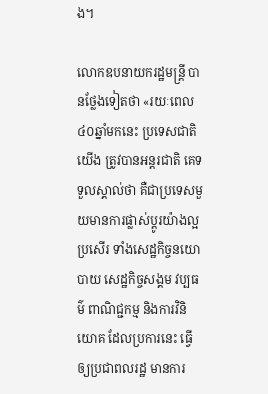ង។

លោកឧបនាយករដ្ឋមន្ត្រី បានថ្លែងទៀតថា «រយៈពេល៤០ឆ្នាំមកនេះ ប្រទេសជាតិយើង ត្រូវបានអន្តរជាតិ គេទទួលស្គាល់ថា គឺជាប្រទេសមួយមានការផ្លាស់ប្តូរយ៉ាងល្អប្រសើរ ទាំងសេដ្ឋកិច្ចនយោបាយ សេដ្ឋកិច្ចសង្គម វប្បធម៌ ពាណិជ្ជកម្ម និងការវិនិយោគ ដែលប្រការនេះ ធ្វើឲ្យប្រជាពលរដ្ឋ មានការ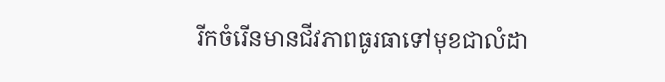រីកចំរើនមានជីវភាពធូរធាទៅមុខជាលំដា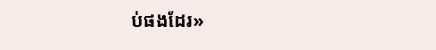ប់ផងដែរ»